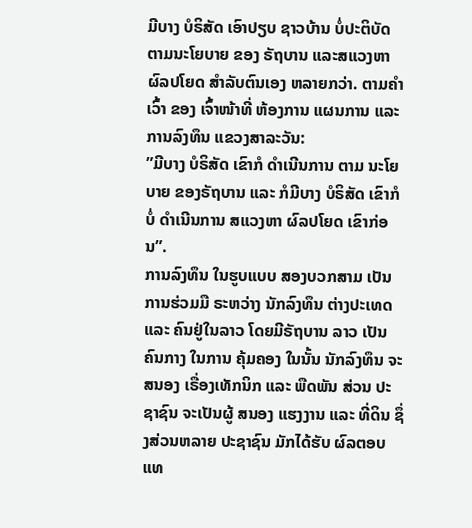ມີບາງ ບໍຣິສັດ ເອົາປຽບ ຊາວບ້ານ ບໍ່ປະຕິບັດ ຕາມນະໂຍບາຍ ຂອງ ຣັຖບານ ແລະສແວງຫາ ຜົລປໂຍດ ສໍາລັບຕົນເອງ ຫລາຍກວ່າ. ຕາມຄໍາເວົ້າ ຂອງ ເຈົ້າໜ້າທີ່ ຫ້ອງການ ແຜນການ ແລະ ການລົງທຶນ ແຂວງສາລະວັນ:
”ມີບາງ ບໍຣິສັດ ເຂົາກໍ ດໍາເນີນການ ຕາມ ນະໂຍບາຍ ຂອງຣັຖບານ ແລະ ກໍມີບາງ ບໍຣິສັດ ເຂົາກໍບໍ່ ດໍາເນີນການ ສແວງຫາ ຜົລປໂຍດ ເຂົາກ່ອນ”.
ການລົງທຶນ ໃນຮູບແບບ ສອງບວກສາມ ເປັນການຮ່ວມມື ຣະຫວ່າງ ນັກລົງທຶນ ຕ່າງປະເທດ ແລະ ຄົນຢູ່ໃນລາວ ໂດຍມີຣັຖບານ ລາວ ເປັນຄົນກາງ ໃນການ ຄຸ້ມຄອງ ໃນນັ້ນ ນັກລົງທຶນ ຈະສນອງ ເຣື່ອງເທັກນິກ ແລະ ພືດພັນ ສ່ວນ ປະຊາຊົນ ຈະເປັນຜູ້ ສນອງ ແຮງງານ ແລະ ທີ່ດິນ ຊຶ່ງສ່ວນຫລາຍ ປະຊາຊົນ ມັກໄດ້ຮັບ ຜົລຕອບແທ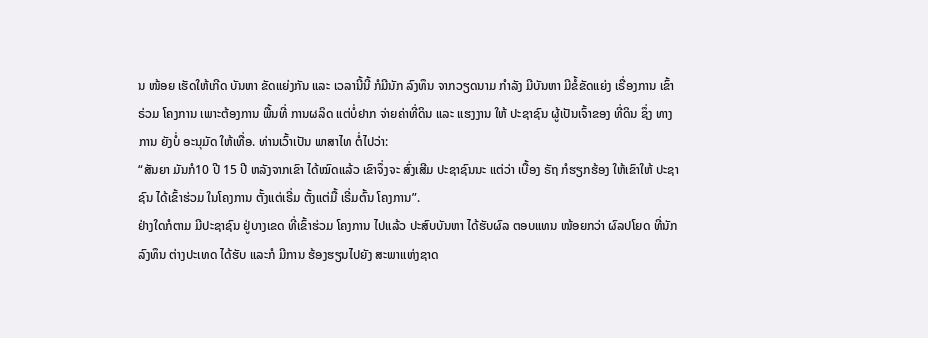ນ ໜ້ອຍ ເຮັດໃຫ້ເກີດ ບັນຫາ ຂັດແຍ່ງກັນ ແລະ ເວລານີ້ນີ້ ກໍມີນັກ ລົງທຶນ ຈາກວຽດນາມ ກໍາລັງ ມີບັນຫາ ມີຂໍ້ຂັດແຍ່ງ ເຣື່ອງການ ເຂົ້າຣ່ວມ ໂຄງການ ເພາະຕ້ອງການ ພື້ນທີ່ ການຜລິດ ແຕ່ບໍ່ຢາກ ຈ່າຍຄ່າທີ່ດິນ ແລະ ແຮງງານ ໃຫ້ ປະຊາຊົນ ຜູ້ເປັນເຈົ້າຂອງ ທີ່ດິນ ຊຶ່ງ ທາງການ ຍັງບໍ່ ອະນຸມັດ ໃຫ້ເທື່ອ. ທ່ານເວົ້າເປັນ ພາສາໄທ ຕໍ່ໄປວ່າ:
“ສັນຍາ ມັນກໍ10 ປີ 15 ປີ ຫລັງຈາກເຂົາ ໄດ້ໝົດແລ້ວ ເຂົາຈຶ່ງຈະ ສົ່ງເສີມ ປະຊາຊົນນະ ແຕ່ວ່າ ເບື້ອງ ຣັຖ ກໍຮຽກຮ້ອງ ໃຫ້ເຂົາໃຫ້ ປະຊາຊົນ ໄດ້ເຂົ້າຮ່ວມ ໃນໂຄງການ ຕັ້ງແຕ່ເຣີ່ມ ຕັ້ງແຕ່ມື້ ເຣີ່ມຕົ້ນ ໂຄງການ”.
ຢ່າງໃດກໍຕາມ ມີປະຊາຊົນ ຢູ່ບາງເຂດ ທີ່ເຂົ້າຮ່ວມ ໂຄງການ ໄປແລ້ວ ປະສົບບັນຫາ ໄດ້ຮັບຜົລ ຕອບແທນ ໜ້ອຍກວ່າ ຜົລປໂຍດ ທີ່ນັກລົງທຶນ ຕ່າງປະເທດ ໄດ້ຮັບ ແລະກໍ ມີການ ຮ້ອງຮຽນໄປຍັງ ສະພາແຫ່ງຊາດ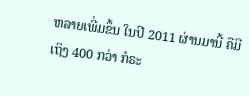ຫລາຍເພີ່ມຂຶ້ນ ໃນປີ 2011 ຜ່ານມານີ້ ຄືມີເຖິງ 400 ກວ່າ ກໍຣະ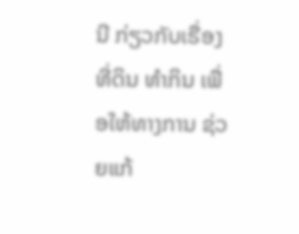ນີ ກ່ຽວກັບເຣື່ອງ ທີ່ດິນ ທໍາກິນ ເພື່ອໃຫ້ທາງການ ຊ່ວຍແກ້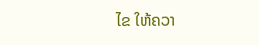ໄຂ ໃຫ້ຄວາ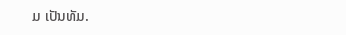ມ ເປັນທັມ.